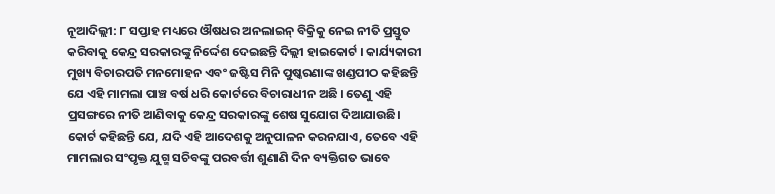ନୂଆଦିଲ୍ଲୀ: ୮ ସପ୍ତାହ ମଧ୍ୟରେ ଔଷଧର ଅନଲାଇନ୍ ବିକ୍ରିକୁ ନେଇ ନୀତି ପ୍ରସ୍ତୁତ କରିବାକୁ କେନ୍ଦ୍ର ସରକାରଙ୍କୁ ନିର୍ଦ୍ଦେଶ ଦେଇଛନ୍ତି ଦିଲ୍ଲୀ ହାଇକୋର୍ଟ । କାର୍ଯ୍ୟକାରୀ ମୁଖ୍ୟ ବିଚାରପତି ମନମୋହନ ଏବଂ ଜଷ୍ଟିସ ମିନି ପୁଷ୍କରଣାଙ୍କ ଖଣ୍ଡପୀଠ କହିଛନ୍ତି ଯେ ଏହି ମାମଲା ପାଞ୍ଚ ବର୍ଷ ଧରି କୋର୍ଟରେ ବିଚାରାଧୀନ ଅଛି । ତେଣୁ ଏହି ପ୍ରସଙ୍ଗରେ ନୀତି ଆଣିବାକୁ କେନ୍ଦ୍ର ସରକାରଙ୍କୁ ଶେଷ ସୁଯୋଗ ଦିଆଯାଉଛି।
କୋର୍ଟ କହିଛନ୍ତି ଯେ, ଯଦି ଏହି ଆଦେଶକୁ ଅନୁପାଳନ କରନଯାଏ, ତେବେ ଏହି ମାମଲାର ସଂପୃକ୍ତ ଯୁଗ୍ମ ସଚିବଙ୍କୁ ପରବର୍ତ୍ତୀ ଶୁଣାଣି ଦିନ ବ୍ୟକ୍ତିଗତ ଭାବେ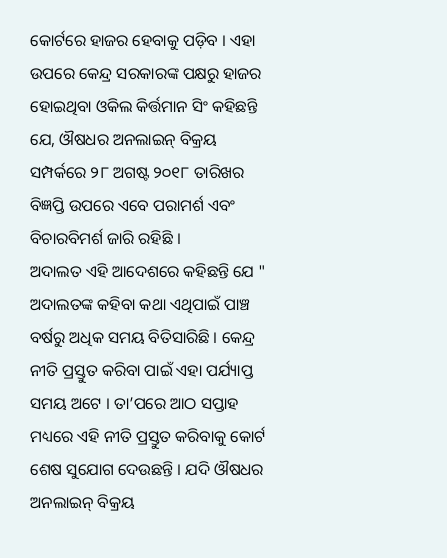କୋର୍ଟରେ ହାଜର ହେବାକୁ ପଡ଼ିବ । ଏହା ଉପରେ କେନ୍ଦ୍ର ସରକାରଙ୍କ ପକ୍ଷରୁ ହାଜର ହୋଇଥିବା ଓକିଲ କିର୍ତ୍ତମାନ ସିଂ କହିଛନ୍ତି ଯେ, ଔଷଧର ଅନଲାଇନ୍ ବିକ୍ରୟ ସମ୍ପର୍କରେ ୨୮ ଅଗଷ୍ଟ ୨୦୧୮ ତାରିଖର ବିଜ୍ଞପ୍ତି ଉପରେ ଏବେ ପରାମର୍ଶ ଏବଂ ବିଚାରବିମର୍ଶ ଜାରି ରହିଛି ।
ଅଦାଲତ ଏହି ଆଦେଶରେ କହିଛନ୍ତି ଯେ " ଅଦାଲତଙ୍କ କହିବା କଥା ଏଥିପାଇଁ ପାଞ୍ଚ ବର୍ଷରୁ ଅଧିକ ସମୟ ବିତିସାରିଛି । କେନ୍ଦ୍ର ନୀତି ପ୍ରସ୍ତୁତ କରିବା ପାଇଁ ଏହା ପର୍ଯ୍ୟାପ୍ତ ସମୟ ଅଟେ । ତା’ପରେ ଆଠ ସପ୍ତାହ ମଧ୍ୟରେ ଏହି ନୀତି ପ୍ରସ୍ତୁତ କରିବାକୁ କୋର୍ଟ ଶେଷ ସୁଯୋଗ ଦେଉଛନ୍ତି । ଯଦି ଔଷଧର ଅନଲାଇନ୍ ବିକ୍ରୟ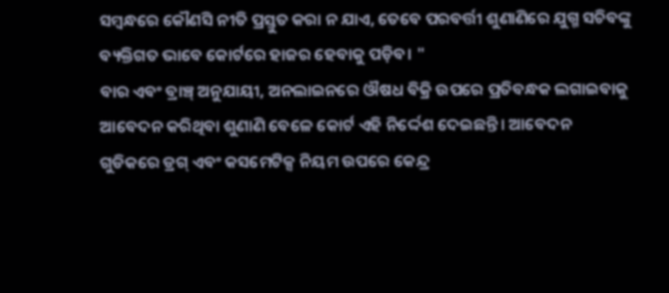ସମ୍ବନ୍ଧରେ କୌଣସି ନୀତି ପ୍ରସ୍ତୁତ କରା ନ ଯାଏ, ତେବେ ପରବର୍ତ୍ତୀ ଶୁଣାଣିରେ ଯୁଗ୍ମ ସଚିବଙ୍କୁ ବ୍ୟକ୍ତିଗତ ଭାବେ କୋର୍ଟରେ ହାଜର ହେବାକୁ ପଡ଼ିବ। "
ବାର ଏବଂ ବ୍ରାଞ୍ଚ୍ ଅନୁଯାୟୀ, ଅନଲାଇନରେ ଔଷଧ ବିକ୍ରି ଉପରେ ପ୍ରତିବନ୍ଧକ ଲଗାଇବାକୁ ଆବେଦନ କରିଥିବା ଶୁଣାଣି ବେଳେ କୋର୍ଟ ଏହି ନିର୍ଦ୍ଦେଶ ଦେଇଛନ୍ତି। ଆବେଦନ ଗୁଡିକରେ ଡ୍ରଗ୍ ଏବଂ କସମେଟିକ୍ସ ନିୟମ ଉପରେ କେନ୍ଦ୍ର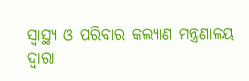ସ୍ୱାସ୍ଥ୍ୟ ଓ ପରିବାର କଲ୍ୟାଣ ମନ୍ତ୍ରଣାଳୟ ଦ୍ବାରା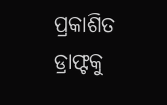ପ୍ରକାଶିତ ଡ୍ରାଫ୍ଟକୁ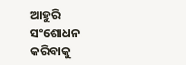ଆହୁରି ସଂଶୋଧନ କରିବାକୁ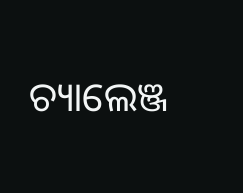ଚ୍ୟାଲେଞ୍ଜ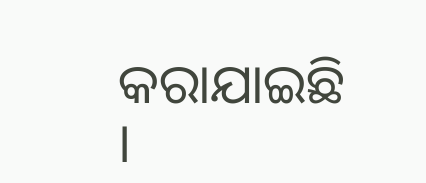କରାଯାଇଛି ।